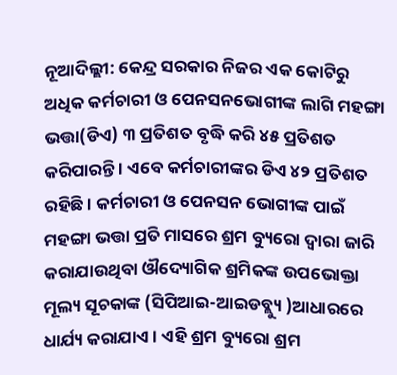ନୂଆଦିଲ୍ଲୀ: କେନ୍ଦ୍ର ସରକାର ନିଜର ଏକ କୋଟିରୁ ଅଧିକ କର୍ମଚାରୀ ଓ ପେନସନଭୋଗୀଙ୍କ ଲାଗି ମହଙ୍ଗା ଭତ୍ତା(ଡିଏ) ୩ ପ୍ରତିଶତ ବୃଦ୍ଧି କରି ୪୫ ପ୍ରତିଶତ କରିପାରନ୍ତି । ଏବେ କର୍ମଚାରୀଙ୍କର ଡିଏ ୪୨ ପ୍ରତିଶତ ରହିଛି । କର୍ମଚାରୀ ଓ ପେନସନ ଭୋଗୀଙ୍କ ପାଇଁ ମହଙ୍ଗା ଭତ୍ତା ପ୍ରତି ମାସରେ ଶ୍ରମ ବ୍ୟୁରୋ ଦ୍ୱାରା ଜାରି କରାଯାଉଥିବା ଔଦ୍ୟୋଗିକ ଶ୍ରମିକଙ୍କ ଉପଭୋକ୍ତା ମୂଲ୍ୟ ସୂଚକାଙ୍କ (ସିପିଆଇ-ଆଇଡବ୍ଲ୍ୟୁ )ଆଧାରରେ ଧାର୍ଯ୍ୟ କରାଯାଏ । ଏହି ଶ୍ରମ ବ୍ୟୁରୋ ଶ୍ରମ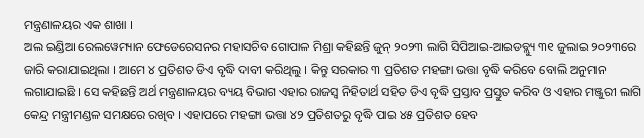ମନ୍ତ୍ରଣାଳୟର ଏକ ଶାଖା ।
ଅଲ ଇଣ୍ଡିଆ ରେଲୱେମ୍ୟାନ ଫେଡେରେସନର ମହାସଚିବ ଗୋପାଳ ମିଶ୍ରା କହିଛନ୍ତି ଜୁନ୍ ୨୦୨୩ ଲାଗି ସିପିଆଇ-ଆଇଡବ୍ଲ୍ୟୁ ୩୧ ଜୁଲାଇ ୨୦୨୩ରେ ଜାରି କରାଯାଇଥିଲା । ଆମେ ୪ ପ୍ରତିଶତ ଡିଏ ବୃଦ୍ଧି ଦାବୀ କରିଥିଲୁ । କିନ୍ତୁ ସରକାର ୩ ପ୍ରତିଶତ ମହଙ୍ଗା ଭତ୍ତା ବୃଦ୍ଧି କରିବେ ବୋଲି ଅନୁମାନ ଲଗାଯାଇଛି । ସେ କହିଛନ୍ତି ଅର୍ଥ ମନ୍ତ୍ରଣାଳୟର ବ୍ୟୟ ବିଭାଗ ଏହାର ରାଜସ୍ୱ ନିହିତାର୍ଥ ସହିତ ଡିଏ ବୃଦ୍ଧି ପ୍ରସ୍ତାବ ପ୍ରସ୍ତୁତ କରିବ ଓ ଏହାର ମଞ୍ଜୁରୀ ଲାଗି କେନ୍ଦ୍ର ମନ୍ତ୍ରୀମଣ୍ଡଳ ସମକ୍ଷରେ ରଖିବ । ଏହାପରେ ମହଙ୍ଗା ଭତ୍ତା ୪୨ ପ୍ରତିଶତରୁ ବୃଦ୍ଧି ପାଇ ୪୫ ପ୍ରତିଶତ ହେବ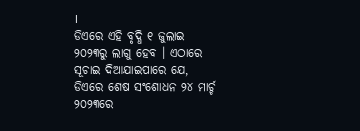।
ଡିଏରେ ଏହି ବୃଦ୍ଧି ୧ ଜୁଲାଇ ୨୦୨୩ରୁ ଲାଗୁ ହେବ । ଏଠାରେ ସୂଚାଇ ଦିଆଯାଇପାରେ ଯେ, ଡିଏରେ ଶେଷ ସଂଶୋଧନ ୨୪ ମାର୍ଚ୍ଚ ୨୦୨୩ରେ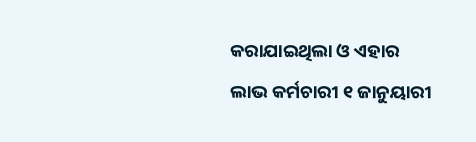କରାଯାଇଥିଲା ଓ ଏହାର ଲାଭ କର୍ମଚାରୀ ୧ ଜାନୁୟାରୀ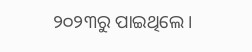୨୦୨୩ରୁ ପାଇଥିଲେ ।